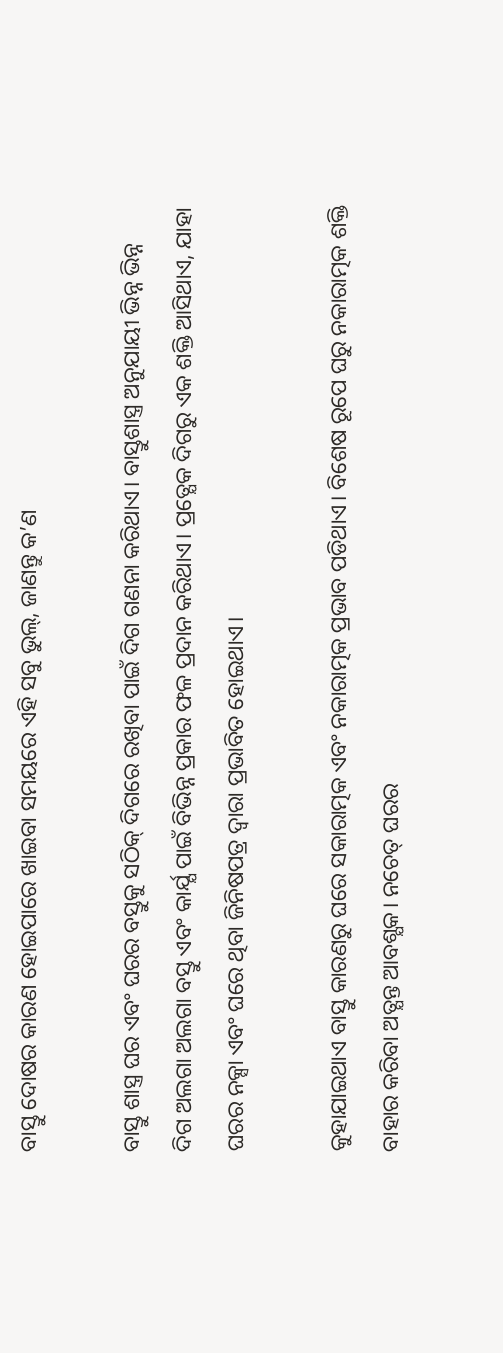ବାସ୍ତୁ ଦୋଷର କାରଣ ହୋଇପାରେ ଖାଇବା ସମୟରେ ଏହି ସବୁ ଭୁଲ୍‌, ଜାଣନ୍ତୁ କ’ଣ

ବାସ୍ତୁ ଶାସ୍ତ୍ର ଘର ଏବଂ ଘରର ବସ୍ତୁକୁ ସଠିକ୍ ଦିଗରେ ରଖିବା ପାଇଁ ଦିଗ ଗଣନା କରିଥାଏ। ବାସ୍ତୁଶାସ୍ତ୍ର ଅନୁଯାୟୀ ଭିନ୍ନ ଭିନ୍ନ ଦିଗ ଅଲଗା ଅଲଗା ବସ୍ତୁ ଏବଂ କାର୍ଯ୍ଯ ପାଇଁ ବିଭିନ୍ନ ପ୍ରକାର ଫଳ ପ୍ରଦାନ କରିଥାଏ। ପ୍ରତ୍ଯେକ ଦିଗରୁ ଏକ ଶକ୍ତି ଆସିଥାଏ, ଯାହା ଘରର ନକ୍ସା ଏବଂ ଘରେ ଥିବା ଜିନିଷପତ୍ର ଦ୍ବାରା ପ୍ରଭାବିତ ହୋଇଥାଏ।

କୁହାଯାଇଥାଏ ବାସ୍ତୁ କାରଣରୁ ଘରେ ସକାରାତ୍ମକ ଏବଂ ନକାରାତ୍ମକ ପ୍ରଭାବ ପଡିଥାଏ। ବିଶେଷ ରୂପେ ଘରୁ ନକାରାତ୍ମକ ଶକ୍ତି ବାହାର କରିବା ଅତ୍ଯନ୍ତ ଆବଶ୍ଯକ। ନଚେତ୍ ଘରର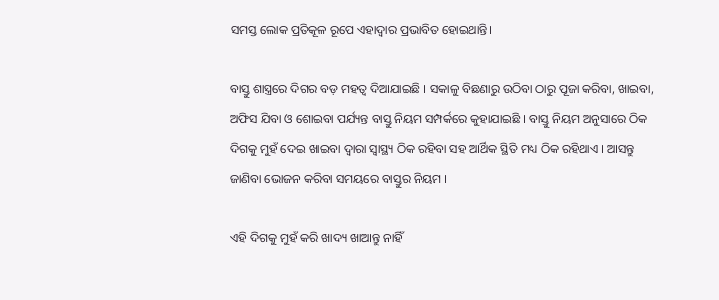ସମସ୍ତ ଲୋକ ପ୍ରତିକୂଳ ରୂପେ ଏହାଦ୍ବାର ପ୍ରଭାବିତ ହୋଇଥାନ୍ତି।

ବାସ୍ତୁ ଶାସ୍ତ୍ରରେ ଦିଗର ବଡ଼ ମହତ୍ୱ ଦିଆଯାଇଛି । ସକାଳୁ ବିଛଣାରୁ ଉଠିବା ଠାରୁ ପୂଜା କରିବା, ଖାଇବା, ଅଫିସ ଯିବା ଓ ଶୋଇବା ପର୍ଯ୍ୟନ୍ତ ବାସ୍ତୁ ନିୟମ ସମ୍ପର୍କରେ କୁହାଯାଇଛି । ବାସ୍ତୁ ନିୟମ ଅନୁସାରେ ଠିକ ଦିଗକୁ ମୁହଁ ଦେଇ ଖାଇବା ଦ୍ୱାରା ସ୍ୱାସ୍ଥ୍ୟ ଠିକ ରହିବା ସହ ଆର୍ଥିକ ସ୍ଥିତି ମଧ୍ୟ ଠିକ ରହିଥାଏ । ଆସନ୍ତୁ ଜାଣିବା ଭୋଜନ କରିବା ସମୟରେ ବାସ୍ତୁର ନିୟମ ।

ଏହି ଦିଗକୁ ମୁହଁ କରି ଖାଦ୍ୟ ଖାଆନ୍ତୁ ନାହିଁ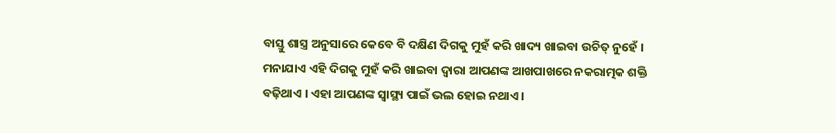ବାସ୍ତୁ ଶାସ୍ତ୍ର ଅନୁସାରେ କେବେ ବି ଦକ୍ଷିଣ ଦିଗକୁ ମୁହଁ କରି ଖାଦ୍ୟ ଖାଇବା ଉଚିତ୍‌ ନୁହେଁ । ମନାଯାଏ ଏହି ଦିଗକୁ ମୁହଁ କରି ଖାଇବା ଦ୍ୱାରା ଆପଣଙ୍କ ଆଖପାଖରେ ନକରାତ୍ମକ ଶକ୍ତି ବଢ଼ିଥାଏ । ଏହା ଆପଣଙ୍କ ସ୍ୱାସ୍ଥ୍ୟ ପାଇଁ ଭଲ ହୋଇ ନଥାଏ ।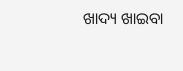ଖାଦ୍ୟ ଖାଇବା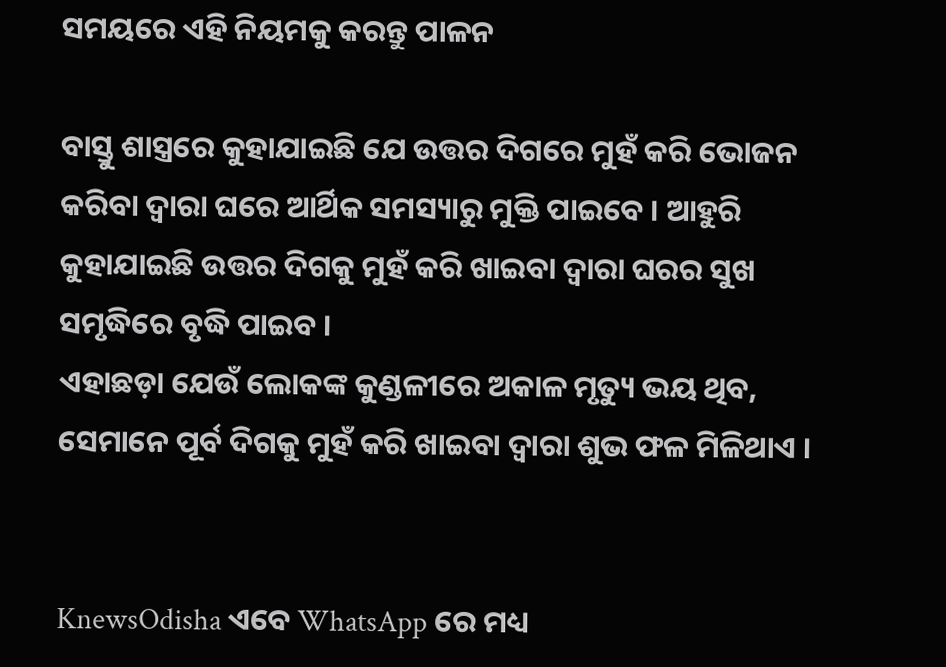ସମୟରେ ଏହି ନିୟମକୁ କରନ୍ତୁ ପାଳନ

ବାସ୍ତୁ ଶାସ୍ତ୍ରରେ କୁହାଯାଇଛି ଯେ ଉତ୍ତର ଦିଗରେ ମୁହଁ କରି ଭୋଜନ କରିବା ଦ୍ୱାରା ଘରେ ଆର୍ଥିକ ସମସ୍ୟାରୁ ମୁକ୍ତି ପାଇବେ । ଆହୁରି କୁହାଯାଇଛି ଉତ୍ତର ଦିଗକୁ ମୁହଁ କରି ଖାଇବା ଦ୍ୱାରା ଘରର ସୁଖ ସମୃଦ୍ଧିରେ ବୃଦ୍ଧି ପାଇବ ।
ଏହାଛଡ଼ା ଯେଉଁ ଲୋକଙ୍କ କୁଣ୍ଡଳୀରେ ଅକାଳ ମୃତ୍ୟୁ ଭୟ ଥିବ, ସେମାନେ ପୂର୍ବ ଦିଗକୁ ମୁହଁ କରି ଖାଇବା ଦ୍ୱାରା ଶୁଭ ଫଳ ମିଳିଥାଏ ।


KnewsOdisha ଏବେ WhatsApp ରେ ମଧ୍ୟ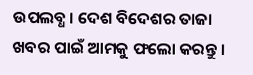ଉପଲବ୍ଧ । ଦେଶ ବିଦେଶର ତାଜା ଖବର ପାଇଁ ଆମକୁ ଫଲୋ କରନ୍ତୁ ।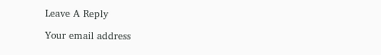Leave A Reply

Your email address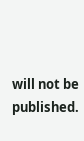will not be published.